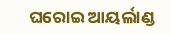ଘରୋଇ ଆୟର୍ଲାଣ୍ଡ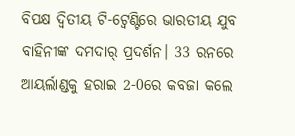ବିପକ୍ଷ ଦ୍ୱିତୀୟ ଟି-ଟ୍ୱେଣ୍ଟିରେ ଭାରତୀୟ ଯୁବ ବାହିନୀଙ୍କ ଦମଦାର୍ ପ୍ରଦର୍ଶନ। 33 ରନରେ ଆୟର୍ଲାଣ୍ଡକୁ ହରାଇ 2-0ରେ କବଜା କଲେ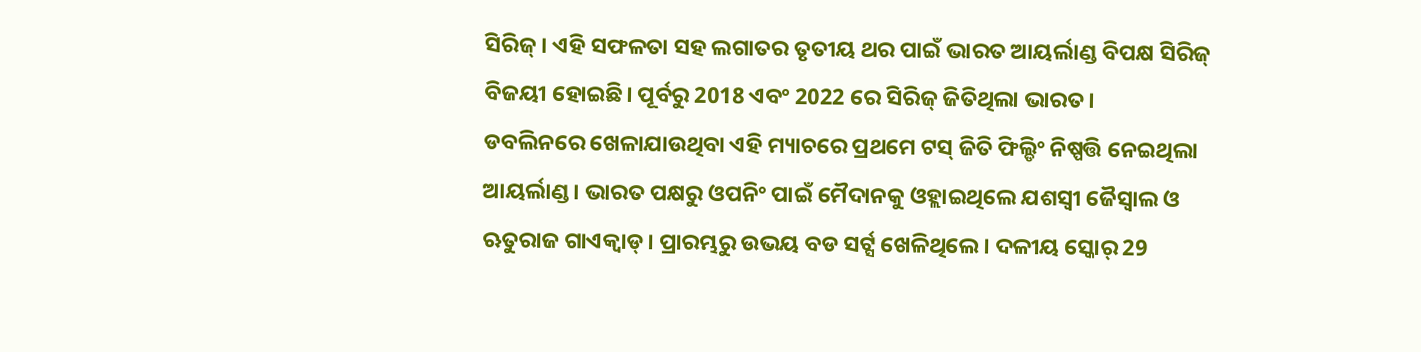ସିରିଜ୍। ଏହି ସଫଳତା ସହ ଲଗାତର ତୃତୀୟ ଥର ପାଇଁ ଭାରତ ଆୟର୍ଲାଣ୍ଡ ବିପକ୍ଷ ସିରିଜ୍ ବିଜୟୀ ହୋଇଛି। ପୂର୍ବରୁ 2018 ଏବଂ 2022 ରେ ସିରିଜ୍ ଜିତିଥିଲା ଭାରତ।
ଡବଲିନରେ ଖେଳାଯାଉଥିବା ଏହି ମ୍ୟାଚରେ ପ୍ରଥମେ ଟସ୍ ଜିତି ଫିଲ୍ଡିଂ ନିଷ୍ପତ୍ତି ନେଇଥିଲା ଆୟର୍ଲାଣ୍ଡ। ଭାରତ ପକ୍ଷରୁ ଓପନିଂ ପାଇଁ ମୈଦାନକୁ ଓହ୍ଲାଇଥିଲେ ଯଶସ୍ୱୀ ଜୈସ୍ୱାଲ ଓ ଋତୁରାଜ ଗାଏକ୍ୱାଡ୍। ପ୍ରାରମ୍ଭରୁ ଉଭୟ ବଡ ସର୍ଟ୍ସ ଖେଳିଥିଲେ। ଦଳୀୟ ସ୍କୋର୍ 29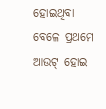ହୋଇଥିବା ବେଳେ ପ୍ରଥମେ ଆଉଟ୍ ହୋଇ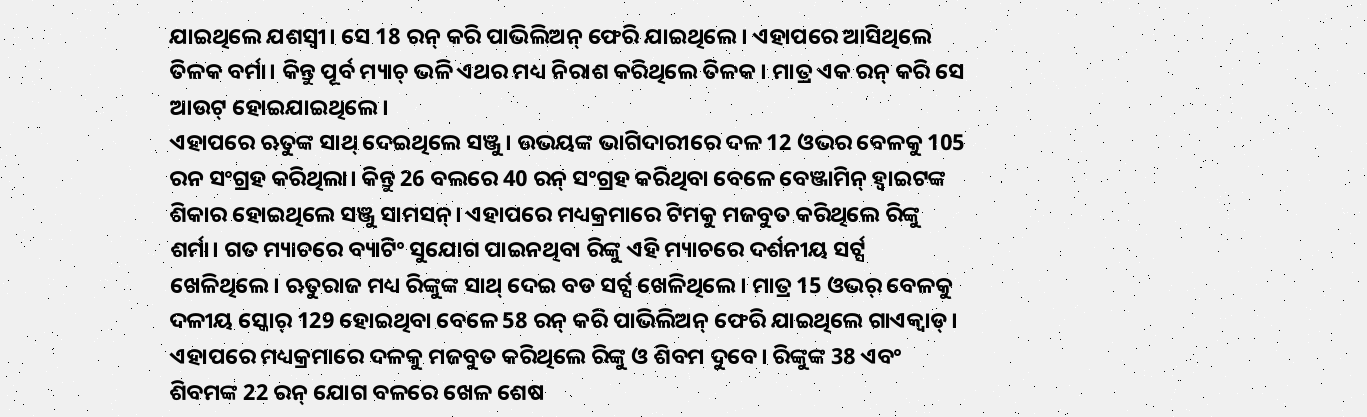ଯାଇଥିଲେ ଯଶସ୍ୱୀ। ସେ 18 ରନ୍ କରି ପାଭିଲିଅନ୍ ଫେରି ଯାଇଥିଲେ। ଏହାପରେ ଆସିଥିଲେ ତିଳକ ବର୍ମା। କିନ୍ତୁ ପୂର୍ବ ମ୍ୟାଚ୍ ଭଳି ଏଥର ମଧ୍ୟ ନିରାଶ କରିଥିଲେ ତିଳକ। ମାତ୍ର ଏକ ରନ୍ କରି ସେ ଆଉଟ୍ ହୋଇଯାଇଥିଲେ।
ଏହାପରେ ଋତୁଙ୍କ ସାଥ୍ ଦେଇଥିଲେ ସଞ୍ଜୁ। ଉଭୟଙ୍କ ଭାଗିଦାରୀରେ ଦଳ 12 ଓଭର ବେଳକୁ 105 ରନ ସଂଗ୍ରହ କରିଥିଲା। କିନ୍ତୁ 26 ବଲରେ 40 ରନ୍ ସଂଗ୍ରହ କରିଥିବା ବେଳେ ବେଞ୍ଜାମିନ୍ ହ୍ୱାଇଟଙ୍କ ଶିକାର ହୋଇଥିଲେ ସଞ୍ଜୁ ସାମସନ୍। ଏହାପରେ ମଧ୍ୟକ୍ରମାରେ ଟିମକୁ ମଜବୁତ କରିଥିଲେ ରିଙ୍କୁ ଶର୍ମା। ଗତ ମ୍ୟାଚରେ ବ୍ୟାଟିଂ ସୁଯୋଗ ପାଇନଥିବା ରିଙ୍କୁ ଏହି ମ୍ୟାଚରେ ଦର୍ଶନୀୟ ସର୍ଟ୍ସ ଖେଳିଥିଲେ। ଋତୁରାଜ ମଧ୍ୟ ରିଙ୍କୁଙ୍କ ସାଥ୍ ଦେଇ ବଡ ସର୍ଟ୍ସ ଖେଳିଥିଲେ। ମାତ୍ର 15 ଓଭର୍ ବେଳକୁ ଦଳୀୟ ସ୍କୋର୍ 129 ହୋଇଥିବା ବେଳେ 58 ରନ୍ କରି ପାଭିଲିଅନ୍ ଫେରି ଯାଇଥିଲେ ଗାଏକ୍ୱାଡ୍।
ଏହାପରେ ମଧ୍ୟକ୍ରମାରେ ଦଳକୁ ମଜବୁତ କରିଥିଲେ ରିଙ୍କୁ ଓ ଶିବମ ଦୁବେ। ରିଙ୍କୁଙ୍କ 38 ଏବଂ ଶିବମଙ୍କ 22 ରନ୍ ଯୋଗ ବଳରେ ଖେଳ ଶେଷ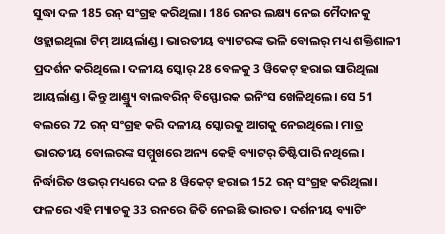ସୁଦ୍ଧା ଦଳ 185 ରନ୍ ସଂଗ୍ରହ କରିଥିଲା। 186 ରନର ଲକ୍ଷ୍ୟ ନେଇ ମୈଦାନକୁ ଓହ୍ଲାଇଥିଲା ଟିମ୍ ଆୟର୍ଲାଣ୍ଡ। ଭାରତୀୟ ବ୍ୟାଟରଙ୍କ ଭଳି ବୋଲର୍ ମଧ୍ୟ ଶକ୍ତିଶାଳୀ ପ୍ରଦର୍ଶନ କରିଥିଲେ। ଦଳୀୟ ସ୍କୋର୍ 28 ବେଳକୁ 3 ୱିକେଟ୍ ହରାଇ ସାରିଥିଲା ଆୟର୍ଲାଣ୍ଡ। କିନ୍ତୁ ଆଣ୍ଡ୍ର୍ୟୁ ବାଲବରିନ୍ ବିସ୍ଫୋରକ ଇନିଂସ ଖେଳିଥିଲେ। ସେ 51 ବଲରେ 72 ରନ୍ ସଂଗ୍ରହ କରି ଦଳୀୟ ସ୍କୋରକୁ ଆଗକୁ ନେଇଥିଲେ। ମାତ୍ର ଭାରତୀୟ ବୋଲରଙ୍କ ସମ୍ମୁଖରେ ଅନ୍ୟ କେହି ବ୍ୟାଟର୍ ତିଷ୍ଟିପାରି ନଥିଲେ। ନିର୍ଦ୍ଧାରିତ ଓଭର୍ ମଧ୍ୟରେ ଦଳ 8 ୱିକେଟ୍ ହରାଇ 152 ରନ୍ ସଂଗ୍ରହ କରିଥିଲା।
ଫଳରେ ଏହି ମ୍ୟାଚକୁ 33 ରନରେ ଜିତି ନେଇଛି ଭାରତ। ଦର୍ଶନୀୟ ବ୍ୟାଟିଂ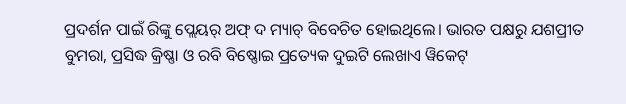ପ୍ରଦର୍ଶନ ପାଇଁ ରିଙ୍କୁ ପ୍ଲେୟର୍ ଅଫ୍ ଦ ମ୍ୟାଚ୍ ବିବେଚିତ ହୋଇଥିଲେ। ଭାରତ ପକ୍ଷରୁ ଯଶପ୍ରୀତ ବୁମରା, ପ୍ରସିଦ୍ଧ କ୍ରିଷ୍ଣା ଓ ରବି ବିଷ୍ଣୋଇ ପ୍ରତ୍ୟେକ ଦୁଇଟି ଲେଖାଏ ୱିକେଟ୍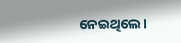ନେଇଥିଲେ।